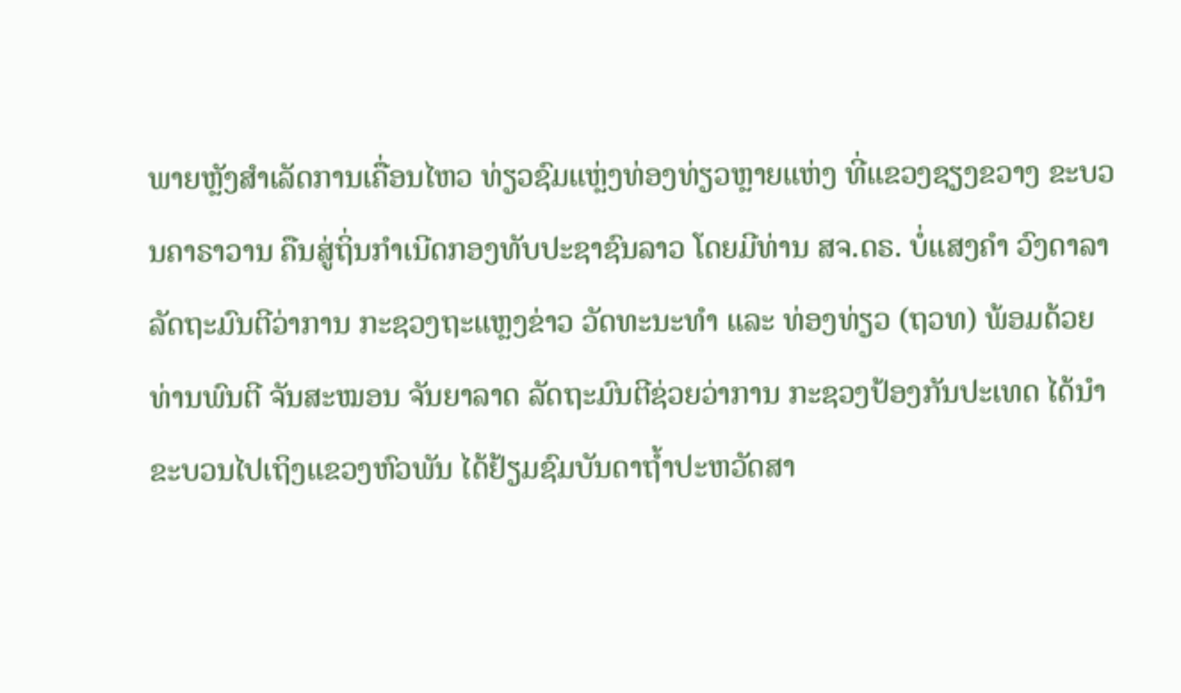ພາຍຫຼັງສຳເລັດການເຄື່ອນໄຫວ ທ່ຽວຊົມແຫຼ່ງທ່ອງທ່ຽວຫຼາຍແຫ່ງ ທີ່ແຂວງຊຽງຂວາງ ຂະບວນຄາຣາວານ ຄືນສູ່ຖິ່ນກຳເນີດກອງທັບປະຊາຊົນລາວ ໂດຍມີທ່ານ ສຈ.ດຣ. ບໍ່ແສງຄຳ ວົງດາລາ ລັດຖະມົນຕີວ່າການ ກະຊວງຖະແຫຼງຂ່າວ ວັດທະນະທຳ ແລະ ທ່ອງທ່ຽວ (ຖວທ) ພ້ອມດ້ວຍທ່ານພົນຕີ ຈັນສະໝອນ ຈັນຍາລາດ ລັດຖະມົນຕີຊ່ວຍວ່າການ ກະຊວງປ້ອງກັນປະເທດ ໄດ້ນຳຂະບວນໄປເຖິງແຂວງຫົວພັນ ໄດ້ຢ້ຽມຊົມບັນດາຖ້ຳປະຫວັດສາ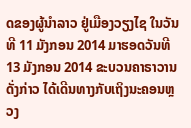ດຂອງຜູ້ນຳລາວ ຢູ່ເມືອງວຽງໄຊ ໃນວັນທີ 11 ມັງກອນ 2014 ມາຮອດວັນທີ 13 ມັງກອນ 2014 ຂະບວນຄາຣາວານດັ່ງກ່າວ ໄດ້ເດີນທາງກັບເຖິງນະຄອນຫຼວງ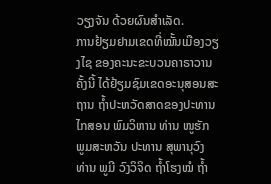ວຽງຈັນ ດ້ວຍຜົນສຳເລັດ.
ການຢ້ຽມຢາມເຂດທີ່ໝັ້ນເມືອງວຽງໄຊ ຂອງຄະນະຂະບວນຄາຣາວານຄັ້ງນີ້ ໄດ້ຢ້ຽມຊົມເຂດອະນຸສອນສະຖານ ຖ້ຳປະຫວັດສາດຂອງປະທານ ໄກສອນ ພົມວິຫານ ທ່ານ ໜູຮັກ ພູມສະຫວັນ ປະທານ ສຸພານຸວົງ ທ່ານ ພູມີ ວົງວິຈິດ ຖ້ຳໂຮງໝໍ ຖ້ຳ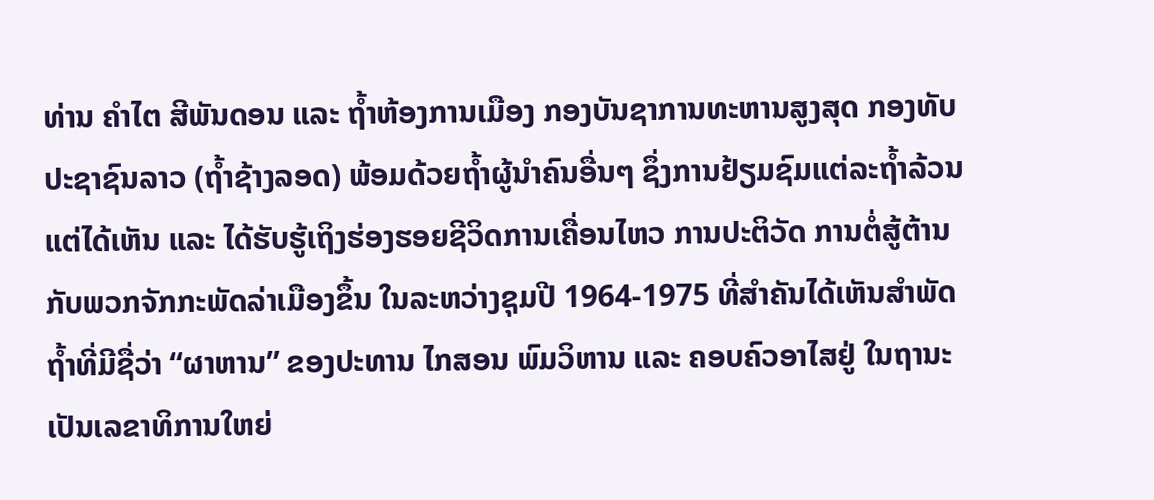ທ່ານ ຄຳໄຕ ສີພັນດອນ ແລະ ຖ້ຳຫ້ອງການເມືອງ ກອງບັນຊາການທະຫານສູງສຸດ ກອງທັບປະຊາຊົນລາວ (ຖ້ຳຊ້າງລອດ) ພ້ອມດ້ວຍຖ້ຳຜູ້ນຳຄົນອື່ນໆ ຊຶ່ງການຢ້ຽມຊົມແຕ່ລະຖ້ຳລ້ວນແຕ່ໄດ້ເຫັນ ແລະ ໄດ້ຮັບຮູ້ເຖິງຮ່ອງຮອຍຊີວິດການເຄື່ອນໄຫວ ການປະຕິວັດ ການຕໍ່ສູ້ຕ້ານກັບພວກຈັກກະພັດລ່າເມືອງຂຶ້ນ ໃນລະຫວ່າງຊຸມປີ 1964-1975 ທີ່ສຳຄັນໄດ້ເຫັນສຳພັດຖ້ຳທີ່ມີຊື່ວ່າ “ຜາຫານ” ຂອງປະທານ ໄກສອນ ພົມວິຫານ ແລະ ຄອບຄົວອາໄສຢູ່ ໃນຖານະເປັນເລຂາທິການໃຫຍ່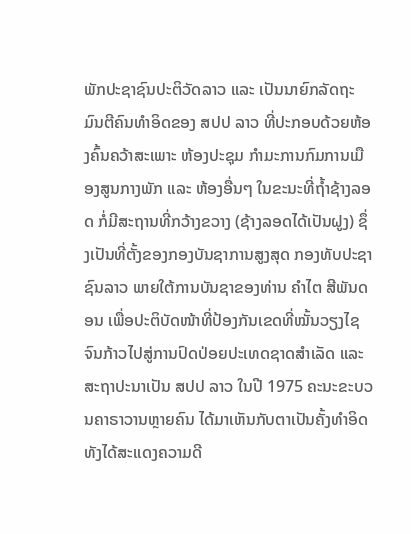ພັກປະຊາຊົນປະຕິວັດລາວ ແລະ ເປັນນາຍົກລັດຖະມົນຕີຄົນທຳອິດຂອງ ສປປ ລາວ ທີ່ປະກອບດ້ວຍຫ້ອງຄົ້ນຄວ້າສະເພາະ ຫ້ອງປະຊຸມ ກຳມະການກົມການເມືອງສູນກາງພັກ ແລະ ຫ້ອງອື່ນໆ ໃນຂະນະທີ່ຖ້ຳຊ້າງລອດ ກໍ່ມີສະຖານທີ່ກວ້າງຂວາງ (ຊ້າງລອດໄດ້ເປັນຝູງ) ຊຶ່ງເປັນທີ່ຕັ້ງຂອງກອງບັນຊາການສູງສຸດ ກອງທັບປະຊາຊົນລາວ ພາຍໃຕ້ການບັນຊາຂອງທ່ານ ຄຳໄຕ ສີພັນດອນ ເພື່ອປະຕິບັດໜ້າທີ່ປ້ອງກັນເຂດທີ່ໝັ້ນວຽງໄຊ ຈົນກ້າວໄປສູ່ການປົດປ່ອຍປະເທດຊາດສຳເລັດ ແລະ ສະຖາປະນາເປັນ ສປປ ລາວ ໃນປີ 1975 ຄະນະຂະບວນຄາຣາວານຫຼາຍຄົນ ໄດ້ມາເຫັນກັບຕາເປັນຄັ້ງທຳອິດ ທັງໄດ້ສະແດງຄວາມດີ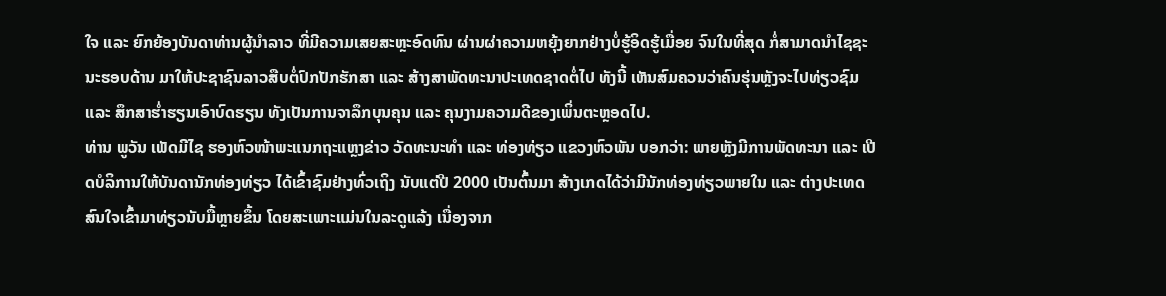ໃຈ ແລະ ຍົກຍ້ອງບັນດາທ່ານຜູ້ນຳລາວ ທີ່ມີຄວາມເສຍສະຫຼະອົດທົນ ຜ່ານຜ່າຄວາມຫຍຸ້ງຍາກຢ່າງບໍ່ຮູ້ອິດຮູ້ເມື່ອຍ ຈົນໃນທີ່ສຸດ ກໍ່ສາມາດນຳໄຊຊະນະຮອບດ້ານ ມາໃຫ້ປະຊາຊົນລາວສືບຕໍ່ປົກປັກຮັກສາ ແລະ ສ້າງສາພັດທະນາປະເທດຊາດຕໍ່ໄປ ທັງນີ້ ເຫັນສົມຄວນວ່າຄົນຮຸ່ນຫຼັງຈະໄປທ່ຽວຊົມ ແລະ ສຶກສາຮ່ຳຮຽນເອົາບົດຮຽນ ທັງເປັນການຈາລຶກບຸນຄຸນ ແລະ ຄຸນງາມຄວາມດີຂອງເພິ່ນຕະຫຼອດໄປ.
ທ່ານ ພູວັນ ເພັດມີໄຊ ຮອງຫົວໜ້າພະແນກຖະແຫຼງຂ່າວ ວັດທະນະທຳ ແລະ ທ່ອງທ່ຽວ ແຂວງຫົວພັນ ບອກວ່າ: ພາຍຫຼັງມີການພັດທະນາ ແລະ ເປີດບໍລິການໃຫ້ບັນດານັກທ່ອງທ່ຽວ ໄດ້ເຂົ້າຊົມຢ່າງທົ່ວເຖິງ ນັບແຕ່ປີ 2000 ເປັນຕົ້ນມາ ສ້າງເກດໄດ້ວ່າມີນັກທ່ອງທ່ຽວພາຍໃນ ແລະ ຕ່າງປະເທດ ສົນໃຈເຂົ້າມາທ່ຽວນັບມື້ຫຼາຍຂຶ້ນ ໂດຍສະເພາະແມ່ນໃນລະດູແລ້ງ ເນື່ອງຈາກ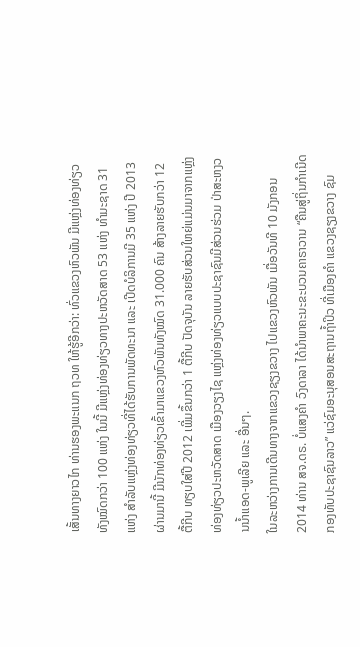ເສັ້ນທາງຍາວໄກ ທ່ານຮອງພະແນກ ຖວທ ໃຫ້ຮູ້ອີກວ່າ: ທົ່ວແຂວງຫົວພັນ ມີແຫຼ່ງທ່ອງທ່ຽວທັງໝົດກວ່າ 100 ແຫ່ງ ໃນນີ້ ມີແຫຼ່ງທ່ອງທ່ຽວທາງປະຫວັດສາດ 53 ແຫ່ງ ທຳມະຊາດ 31 ແຫ່ງ ສຳລັບແຫຼ່ງທ່ອງທ່ຽວທີ່ໄດ້ຮັບການພັດທະນາ ແລະ ເປີດບໍລິການມີ 35 ແຫ່ງ ປີ 2013 ຜ່ານມານີ້ ມີນັກທ່ອງທ່ຽວເຂົ້າມາແຂວງຫົວພັນທັງໝົດ 31.000 ຄົນ ສ້າງລາຍຮັບກວ່າ 12 ຕື້ກີບ ທຽບໃສ່ປີ 2012 ເພີ່ມຂຶ້ນກວ່າ 1 ຕື້ກີບ ປັດຈຸບັນ ລາຍຮັບສ່ວນໃຫຍ່ແມ່ນມາຈາກແຫຼ່ງທ່ອງທ່ຽວປະຫວັດສາດ ເມືອງວຽງໄຊ ແຫຼ່ງທ່ອງທ່ຽວແບບປະຊາຊົນມີສ່ວນຮ່ວມ ປ່າສະຫງວນນ້ຳແອດ-ພູເລີຍ ແລະ ອື່ນໆ.
ໃນລະຫວ່າງການເດີນທາງຈາກແຂວງຊຽງຂວາງ ໄປແຂວງຫົວພັນ ເມື່ອວັນທີ 10 ມັງກອນ 2014 ທ່ານ ສຈ.ດຣ. ບໍ່ແສງຄຳ ວົງດາລາ ໄດ້ນຳພາຄະນະຂະບວນຄາຣາວານ “ຄືນສູ່ຖິ່ນກຳເນີດກອງທັບປະຊາຊົນລາວ” ແວ່ຊົມອະນຸສອນສະຖານຖ້ຳປິວ ທີ່ເມືອງຄຳ ແຂວງຊຽງຂວາງ ຊົມ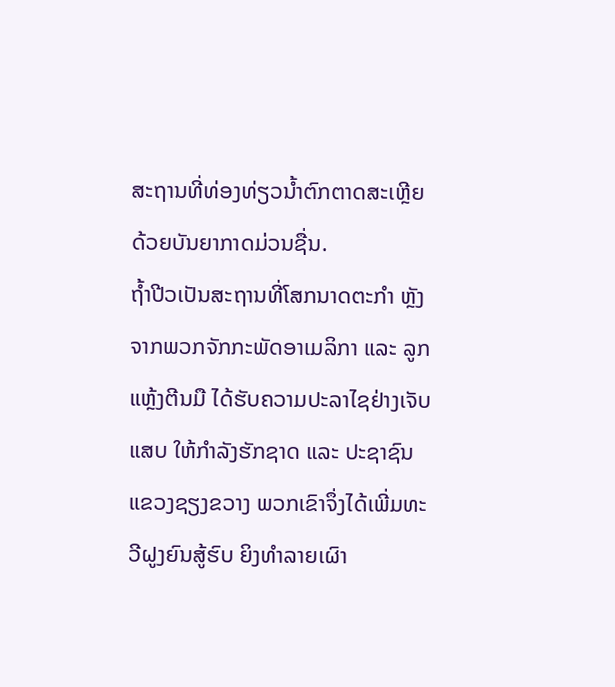ສະຖານທີ່ທ່ອງທ່ຽວນ້ຳຕົກຕາດສະເຫຼີຍ ດ້ວຍບັນຍາກາດມ່ວນຊື່ນ.
ຖ້ຳປີວເປັນສະຖານທີ່ໂສກນາດຕະກຳ ຫຼັງຈາກພວກຈັກກະພັດອາເມລິກາ ແລະ ລູກແຫຼ້ງຕີນມື ໄດ້ຮັບຄວາມປະລາໄຊຢ່າງເຈັບແສບ ໃຫ້ກຳລັງຮັກຊາດ ແລະ ປະຊາຊົນແຂວງຊຽງຂວາງ ພວກເຂົາຈຶ່ງໄດ້ເພີ່ມທະວີຝູງຍົນສູ້ຮົບ ຍິງທຳລາຍເຜົາ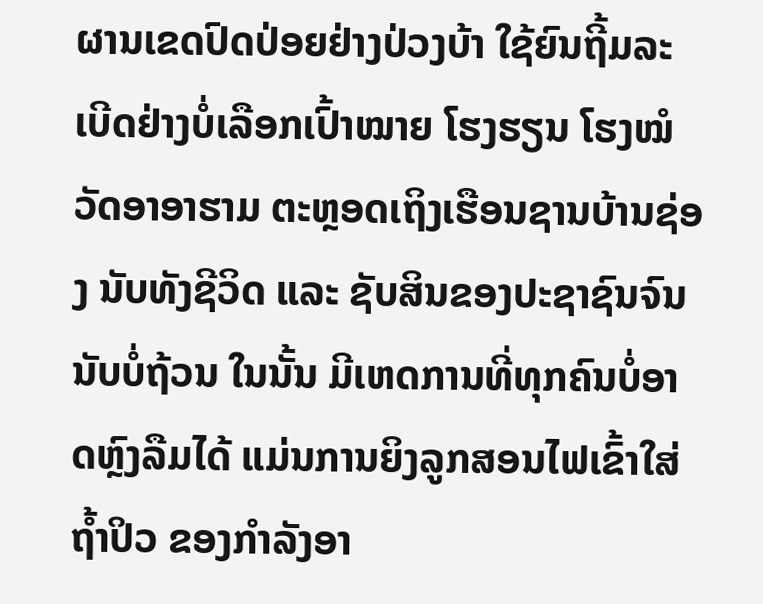ຜານເຂດປົດປ່ອຍຢ່າງປ່ວງບ້າ ໃຊ້ຍົນຖີ້ມລະເບີດຢ່າງບໍ່ເລືອກເປົ້າໝາຍ ໂຮງຮຽນ ໂຮງໝໍ ວັດອາອາຮາມ ຕະຫຼອດເຖິງເຮືອນຊານບ້ານຊ່ອງ ນັບທັງຊີວິດ ແລະ ຊັບສິນຂອງປະຊາຊົນຈົນນັບບໍ່ຖ້ວນ ໃນນັ້ນ ມີເຫດການທີ່ທຸກຄົນບໍ່ອາດຫຼົງລືມໄດ້ ແມ່ນການຍິງລູກສອນໄຟເຂົ້າໃສ່ຖ້ຳປິວ ຂອງກຳລັງອາ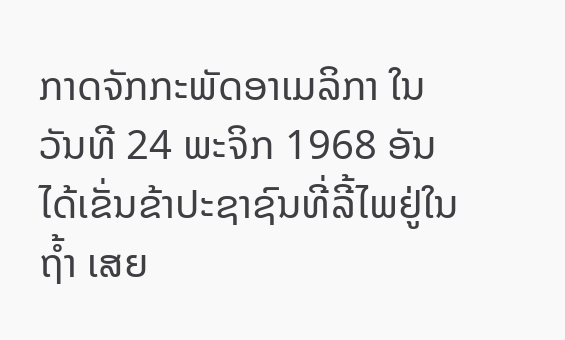ກາດຈັກກະພັດອາເມລິກາ ໃນວັນທີ 24 ພະຈິກ 1968 ອັນໄດ້ເຂັ່ນຂ້າປະຊາຊົນທີ່ລີ້ໄພຢູ່ໃນຖ້ຳ ເສຍ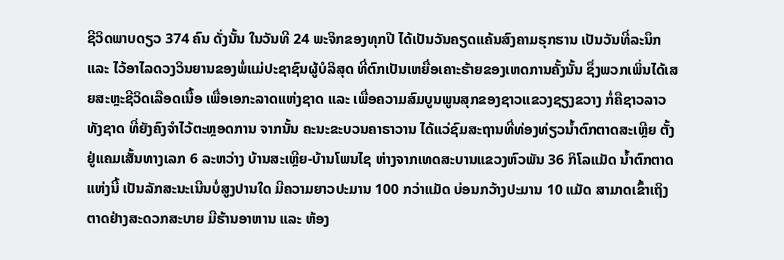ຊີວິດພາບດຽວ 374 ຄົນ ດັ່ງນັ້ນ ໃນວັນທີ 24 ພະຈິກຂອງທຸກປີ ໄດ້ເປັນວັນຄຽດແຄ້ນສົງຄາມຮຸກຮານ ເປັນວັນທີ່ລະນຶກ ແລະ ໄວ້ອາໄລດວງວິນຍານຂອງພໍ່ແມ່ປະຊາຊົນຜູ້ບໍລິສຸດ ທີ່ຕົກເປັນເຫຍື່ອເຄາະຮ້າຍຂອງເຫດການຄັ້ງນັ້ນ ຊຶ່ງພວກເພິ່ນໄດ້ເສຍສະຫຼະຊີວິດເລືອດເນື້ອ ເພື່ອເອກະລາດແຫ່ງຊາດ ແລະ ເພື່ອຄວາມສົມບູນພູນສຸກຂອງຊາວແຂວງຊຽງຂວາງ ກໍ່ຄືຊາວລາວທັງຊາດ ທີ່ຍັງຄົງຈຳໄວ້ຕະຫຼອດການ ຈາກນັ້ນ ຄະນະຂະບວນຄາຣາວານ ໄດ້ແວ່ຊົມສະຖານທີ່ທ່ອງທ່ຽວນ້ຳຕົກຕາດສະເຫຼີຍ ຕັ້ງຢູ່ແຄມເສັ້ນທາງເລກ 6 ລະຫວ່າງ ບ້ານສະເຫຼີຍ-ບ້ານໂພນໄຊ ຫ່າງຈາກເທດສະບານແຂວງຫົວພັນ 36 ກິໂລແມັດ ນ້ຳຕົກຕາດແຫ່ງນີ້ ເປັນລັກສະນະເນີນບໍ່ສູງປານໃດ ມີຄວາມຍາວປະມານ 100 ກວ່າແມັດ ບ່ອນກວ້າງປະມານ 10 ແມັດ ສາມາດເຂົ້າເຖິງຕາດຢ່າງສະດວກສະບາຍ ມີຮ້ານອາຫານ ແລະ ຫ້ອງ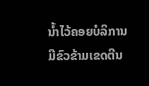ນ້ຳໄວ້ຄອຍບໍລິການ ມີຂົວຂ້າມເຂດຕີນ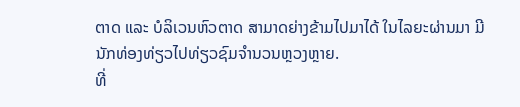ຕາດ ແລະ ບໍລິເວນຫົວຕາດ ສາມາດຍ່າງຂ້າມໄປມາໄດ້ ໃນໄລຍະຜ່ານມາ ມີນັກທ່ອງທ່ຽວໄປທ່ຽວຊົມຈຳນວນຫຼວງຫຼາຍ.
ທີ່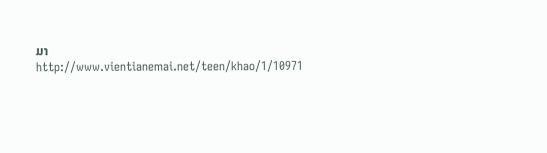ມາ http://www.vientianemai.net/teen/khao/1/10971